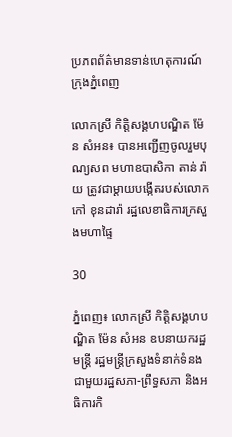ប្រភពព័ត៌មានទាន់ហេតុការណ៍ក្រុងភ្នំពេញ

លោកស្រី កិត្តិសង្គហបណ្ឌិត ម៉ែន សំអន៖ បានអញ្ជើញចូលរួមបុណ្យសព មហាឧបាសិកា តាន់ រ៉ាយ ត្រូវជាម្តាយបង្កើតរបស់លោក កៅ ខុនដារ៉ា រដ្ឋលេខាធិការក្រសួងមហាផ្ទៃ

30

ភ្នំពេញ៖ លោកស្រី កិត្តិសង្គហបណ្ឌិត ម៉ែន សំអន ឧបនាយករដ្ឋមន្ត្រី រដ្ឋមន្ត្រីក្រសួងទំនាក់ទំនងជាមួយរដ្ឋសភា-ព្រឹទ្ធសភា និងអធិការកិ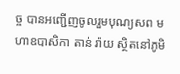ច្ច បានអញ្ជើញចូលរួមបុណ្យសព មហាឧបាសិកា តាន់ រ៉ាយ ស្ថិតនៅភូមិ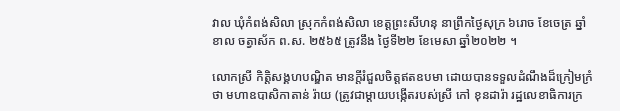វាល ឃុំកំពង់សិលា ស្រុកកំពង់សិលា ខេត្តព្រះសីហនុ នាព្រឹកថ្ងៃសុក្រ ៦រោច ខែចេត្រ ឆ្នាំខាល ចត្វាស័ក ព.ស. ២៥៦៥ ត្រូវនឹង ថ្ងៃទី២២ ខែមេសា ឆ្នាំ២០២២ ។

លោកស្រី កិត្តិសង្គហបណ្ឌិត មានក្តីរំជួលចិត្តឥតឧបមា ដោយបានទទួលដំណឹងដ៏ក្រៀមក្រំថា មហាឧបាសិកាតាន់ រ៉ាយ (ត្រូវជាម្តាយបង្កើតរបស់ស្រី កៅ ខុនដារ៉ា រដ្ឋលេខាធិការក្រ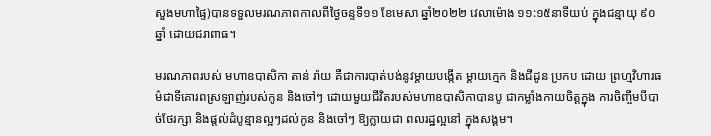សួងមហាផ្ទៃ)បានទទួលមរណភាពកាលពីថ្ងៃចន្ទទី១១ ខែមេសា ឆ្នាំ២០២២ វេលាម៉ោង ១១:១៥នាទីយប់ ក្នុងជន្មាយុ ៩០ឆ្នាំ ដោយជរាពាធ។

មរណភាពរបស់ មហាឧបាសិកា តាន់ រ៉ាយ គឺជាការបាត់បង់នូវម្តាយបង្កើត ម្តាយក្មេក និងជីដូន ប្រកប ដោយ ព្រហ្មវិហារធម៌ជាទីគោរពស្រឡាញ់របស់កូន និងចៅៗ ដោយមួយជីវិតរបស់មហាឧបាសិកាបានបូ ជាកម្លាំងកាយចិត្តក្នុង ការចិញ្ចឹមបីបាច់ថែរក្សា និងផ្តល់ដំបូន្មានល្អៗដល់កូន និងចៅៗ ឱ្យក្លាយជា ពលរដ្ឋល្អនៅ ក្នុងសង្គម។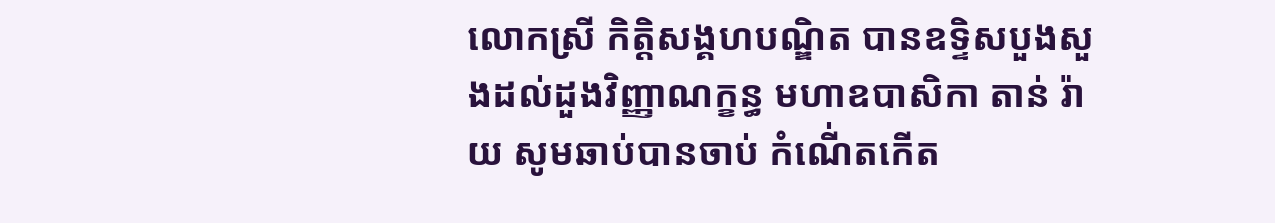លោកស្រី កិត្តិសង្គហបណ្ឌិត បានឧទ្ទិសបួងសួងដល់ដួងវិញ្ញាណក្ខន្ធ មហាឧបាសិកា តាន់ រ៉ាយ សូមឆាប់បានចាប់ កំណើ់តកើត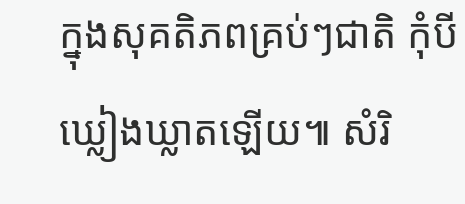ក្នុងសុគតិភពគ្រប់ៗជាតិ កុំបីឃ្លៀងឃ្លាតឡើយ៕ សំរិ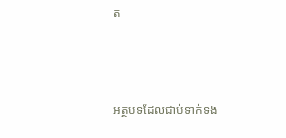ត



អត្ថបទដែលជាប់ទាក់ទង